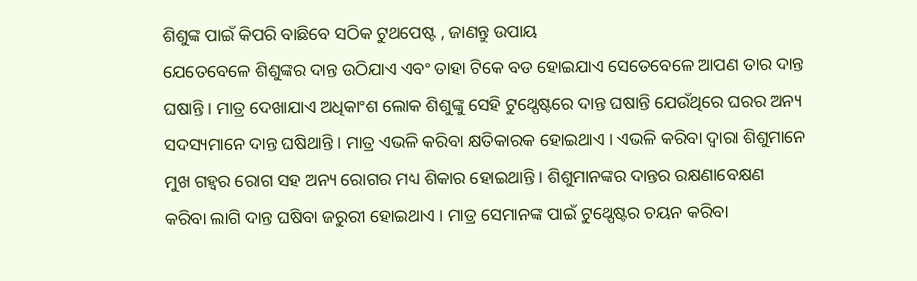ଶିଶୁଙ୍କ ପାଇଁ କିପରି ବାଛିବେ ସଠିକ ଟୁଥପେଷ୍ଟ , ଜାଣନ୍ତୁ ଉପାୟ
ଯେତେବେଳେ ଶିଶୁଙ୍କର ଦାନ୍ତ ଉଠିଯାଏ ଏବଂ ତାହା ଟିକେ ବଡ ହୋଇଯାଏ ସେତେବେଳେ ଆପଣ ତାର ଦାନ୍ତ ଘଷାନ୍ତି । ମାତ୍ର ଦେଖାଯାଏ ଅଧିକାଂଶ ଲୋକ ଶିଶୁଙ୍କୁ ସେହି ଟୁଥ୍ପେଷ୍ଟରେ ଦାନ୍ତ ଘଷାନ୍ତି ଯେଉଁଥିରେ ଘରର ଅନ୍ୟ ସଦସ୍ୟମାନେ ଦାନ୍ତ ଘଷିଥାନ୍ତି । ମାତ୍ର ଏଭଳି କରିବା କ୍ଷତିକାରକ ହୋଇଥାଏ । ଏଭଳି କରିବା ଦ୍ବାରା ଶିଶୁମାନେ ମୁଖ ଗହ୍ବର ରୋଗ ସହ ଅନ୍ୟ ରୋଗର ମଧ୍ୟ ଶିକାର ହୋଇଥାନ୍ତି । ଶିଶୁମାନଙ୍କର ଦାନ୍ତର ରକ୍ଷଣାବେକ୍ଷଣ କରିବା ଲାଗି ଦାନ୍ତ ଘଷିବା ଜରୁରୀ ହୋଇଥାଏ । ମାତ୍ର ସେମାନଙ୍କ ପାଇଁ ଟୁଥ୍ପେଷ୍ଟର ଚୟନ କରିବା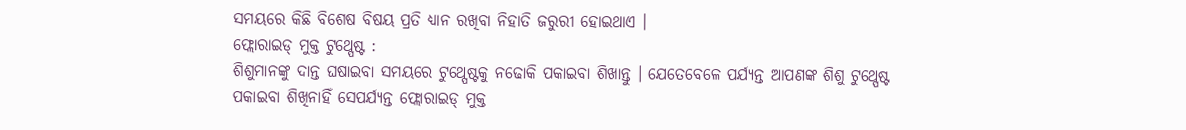ସମୟରେ କିଛି ବିଶେଷ ବିଷୟ ପ୍ରତି ଧ୍ୟାନ ରଖିବା ନିହାତି ଜରୁରୀ ହୋଇଥାଏ ।
ଫ୍ଲୋରାଇଡ୍ ମୁକ୍ତ ଟୁଥ୍ପେଷ୍ଟ :
ଶିଶୁମାନଙ୍କୁ ଦାନ୍ତ ଘଷାଇବା ସମୟରେ ଟୁଥ୍ପେଷ୍ଟକୁ ନଢୋକି ପକାଇବା ଶିଖାନ୍ତୁ । ଯେତେବେଳେ ପର୍ଯ୍ୟନ୍ତ ଆପଣଙ୍କ ଶିଶୁ ଟୁଥ୍ପେଷ୍ଟ ପକାଇବା ଶିଖିନାହିଁ ସେପର୍ଯ୍ୟନ୍ତ ଫ୍ଲୋରାଇଡ୍ ମୁକ୍ତ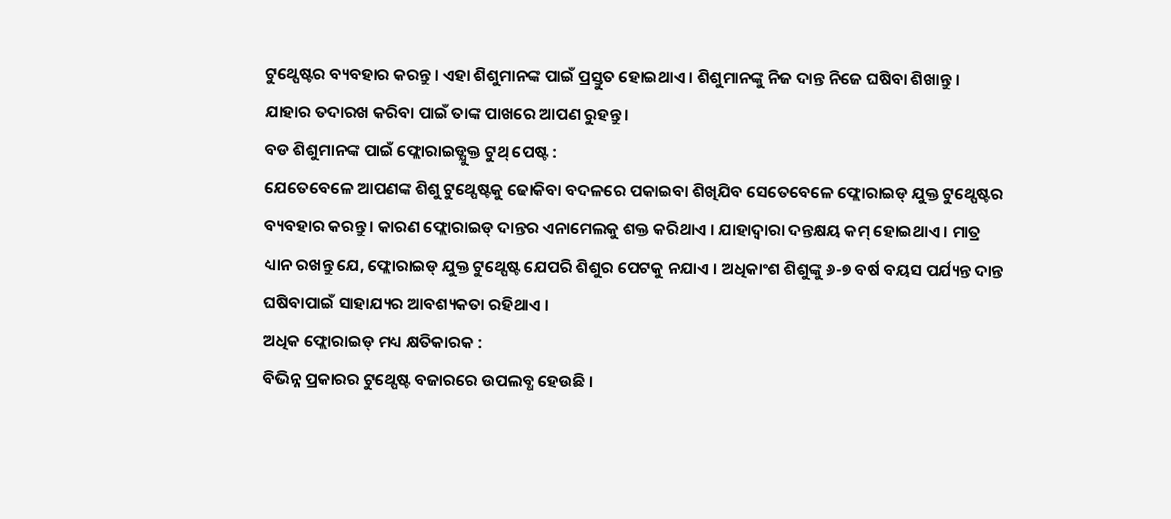ଟୁଥ୍ପେଷ୍ଟର ବ୍ୟବହାର କରନ୍ତୁ । ଏହା ଶିଶୁମାନଙ୍କ ପାଇଁ ପ୍ରସ୍ତୁତ ହୋଇଥାଏ । ଶିଶୁମାନଙ୍କୁ ନିଜ ଦାନ୍ତ ନିଜେ ଘଷିବା ଶିଖାନ୍ତୁ । ଯାହାର ତଦାରଖ କରିବା ପାଇଁ ତାଙ୍କ ପାଖରେ ଆପଣ ରୁହନ୍ତୁ ।
ବଡ ଶିଶୁମାନଙ୍କ ପାଇଁ ଫ୍ଲୋରାଇଡ୍ଯୁକ୍ତ ଟୁଥ୍ ପେଷ୍ଟ :
ଯେତେବେଳେ ଆପଣଙ୍କ ଶିଶୁ ଟୁଥ୍ପେଷ୍ଟକୁ ଢୋକିବା ବଦଳରେ ପକାଇବା ଶିଖିଯିବ ସେତେବେଳେ ଫ୍ଲୋରାଇଡ୍ ଯୁକ୍ତ ଟୁଥ୍ପେଷ୍ଟର ବ୍ୟବହାର କରନ୍ତୁ । କାରଣ ଫ୍ଲୋରାଇଡ୍ ଦାନ୍ତର ଏନାମେଲକୁ ଶକ୍ତ କରିଥାଏ । ଯାହାଦ୍ବାରା ଦନ୍ତକ୍ଷୟ କମ୍ ହୋଇଥାଏ । ମାତ୍ର ଧ୍ୟାନ ରଖନ୍ତୁ ଯେ, ଫ୍ଲୋରାଇଡ୍ ଯୁକ୍ତ ଟୁଥ୍ପେଷ୍ଟ ଯେପରି ଶିଶୁର ପେଟକୁ ନଯାଏ । ଅଧିକାଂଶ ଶିଶୁଙ୍କୁ ୬-୭ ବର୍ଷ ବୟସ ପର୍ଯ୍ୟନ୍ତ ଦାନ୍ତ ଘଷିବାପାଇଁ ସାହାଯ୍ୟର ଆବଶ୍ୟକତା ରହିଥାଏ ।
ଅଧିକ ଫ୍ଲୋରାଇଡ୍ ମଧ୍ୟ କ୍ଷତିକାରକ :
ବିଭିନ୍ନ ପ୍ରକାରର ଟୁଥ୍ପେଷ୍ଟ ବଜାରରେ ଉପଲବ୍ଧ ହେଉଛି ।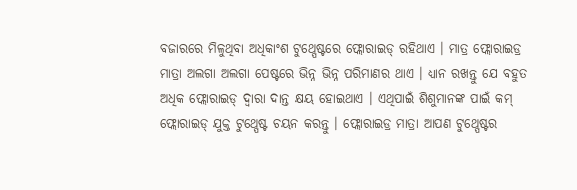ବଜାରରେ ମିଳୁଥିବା ଅଧିକାଂଶ ଟୁଥ୍ପେଷ୍ଟରେ ଫ୍ଲୋରାଇଡ୍ ରହିଥାଏ । ମାତ୍ର ଫ୍ଲୋରାଇଡ୍ର ମାତ୍ରା ଅଲଗା ଅଲଗା ପେଷ୍ଟରେ ଭିନ୍ନ ଭିନ୍ନ ପରିମାଣର ଥାଏ । ଧ୍ୟାନ ରଖନ୍ତୁ ଯେ ବହୁତ ଅଧିକ ଫ୍ଲୋରାଇଡ୍ ଦ୍ବାରା ଦାନ୍ତ କ୍ଷୟ ହୋଇଥାଏ । ଏଥିପାଇଁ ଶିଶୁମାନଙ୍କ ପାଇଁ କମ୍ ଫ୍ଲୋରାଇଡ୍ ଯୁକ୍ତ ଟୁଥ୍ପେଷ୍ଟ ଚୟନ କରନ୍ତୁ । ଫ୍ଲୋରାଇଡ୍ର ମାତ୍ରା ଆପଣ ଟୁଥ୍ପେଷ୍ଟର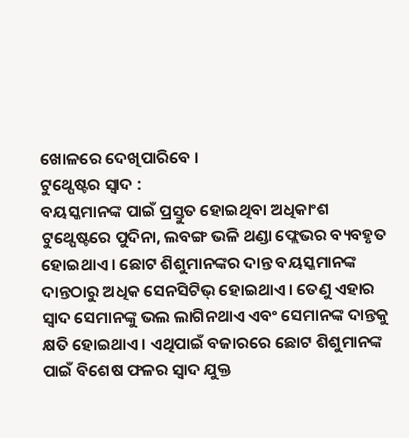ଖୋଳରେ ଦେଖିପାରିବେ ।
ଟୁଥ୍ପେଷ୍ଟର ସ୍ବାଦ :
ବୟସ୍କମାନଙ୍କ ପାଇଁ ପ୍ରସ୍ତୁତ ହୋଇଥିବା ଅଧିକାଂଶ ଟୁଥ୍ପେଷ୍ଟରେ ପୁଦିନା, ଲବଙ୍ଗ ଭଳି ଥଣ୍ଡା ଫ୍ଲେଭର ବ୍ୟବହୃତ ହୋଇଥାଏ । ଛୋଟ ଶିଶୁମାନଙ୍କର ଦାନ୍ତ ବୟସ୍କମାନଙ୍କ ଦାନ୍ତଠାରୁ ଅଧିକ ସେନସିଟିଭ୍ ହୋଇଥାଏ। ତେଣୁ ଏହାର ସ୍ବାଦ ସେମାନଙ୍କୁ ଭଲ ଲାଗିନଥାଏ ଏବଂ ସେମାନଙ୍କ ଦାନ୍ତକୁ କ୍ଷତି ହୋଇଥାଏ । ଏଥିପାଇଁ ବଜାରରେ ଛୋଟ ଶିଶୁମାନଙ୍କ ପାଇଁ ବିଶେଷ ଫଳର ସ୍ବାଦ ଯୁକ୍ତ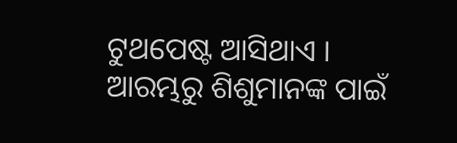ଟୁଥପେଷ୍ଟ ଆସିଥାଏ । ଆରମ୍ଭରୁ ଶିଶୁମାନଙ୍କ ପାଇଁ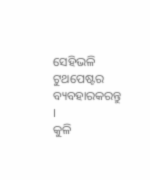ସେହିଭଳି ଟୁଥପେଷ୍ଟର ବ୍ୟବହାରକରନ୍ତୁ ।
କୁଳି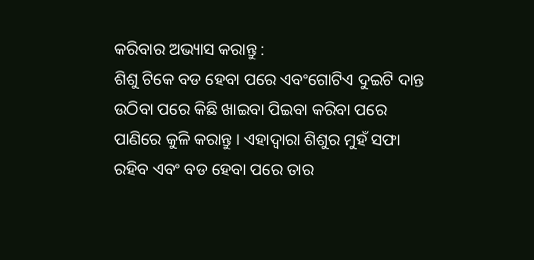କରିବାର ଅଭ୍ୟାସ କରାନ୍ତୁ :
ଶିଶୁ ଟିକେ ବଡ ହେବା ପରେ ଏବଂଗୋଟିଏ ଦୁଇଟି ଦାନ୍ତ ଉଠିବା ପରେ କିଛି ଖାଇବା ପିଇବା କରିବା ପରେ ପାଣିରେ କୁଳି କରାନ୍ତୁ । ଏହାଦ୍ବାରା ଶିଶୁର ମୁହଁ ସଫା ରହିବ ଏବଂ ବଡ ହେବା ପରେ ତାର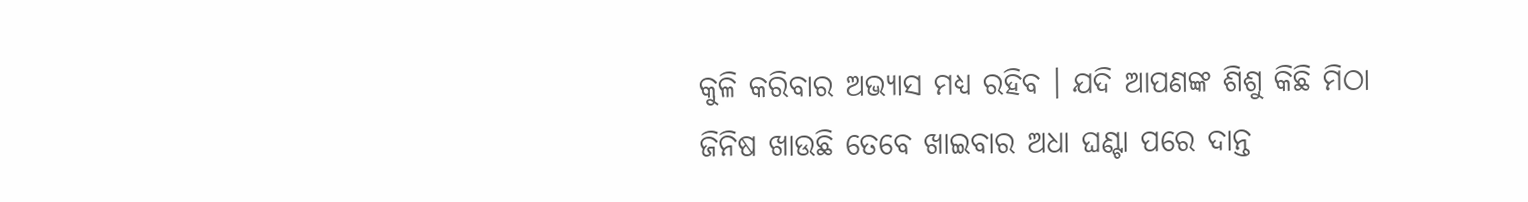କୁଳି କରିବାର ଅଭ୍ୟାସ ମଧ୍ୟ ରହିବ । ଯଦି ଆପଣଙ୍କ ଶିଶୁ କିଛି ମିଠା ଜିନିଷ ଖାଉଛି ତେବେ ଖାଇବାର ଅଧା ଘଣ୍ଟା ପରେ ଦାନ୍ତ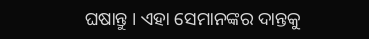ଘଷାନ୍ତୁ । ଏହା ସେମାନଙ୍କର ଦାନ୍ତକୁ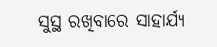ସୁସ୍ଥ ରଖିବାରେ ସାହାର୍ଯ୍ୟ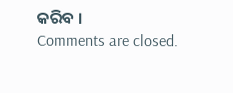କରିବ ।
Comments are closed.